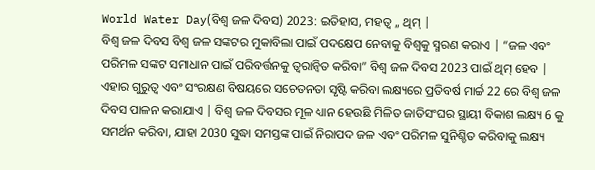World Water Day(ବିଶ୍ୱ ଜଳ ଦିବସ) 2023: ଇତିହାସ, ମହତ୍ୱ ,, ଥିମ୍ |
ବିଶ୍ୱ ଜଳ ଦିବସ ବିଶ୍ୱ ଜଳ ସଙ୍କଟର ମୁକାବିଲା ପାଇଁ ପଦକ୍ଷେପ ନେବାକୁ ବିଶ୍ୱକୁ ସ୍ମରଣ କରାଏ | “ଜଳ ଏବଂ ପରିମଳ ସଙ୍କଟ ସମାଧାନ ପାଇଁ ପରିବର୍ତ୍ତନକୁ ତ୍ୱରାନ୍ୱିତ କରିବା” ବିଶ୍ୱ ଜଳ ଦିବସ 2023 ପାଇଁ ଥିମ୍ ହେବ |
ଏହାର ଗୁରୁତ୍ୱ ଏବଂ ସଂରକ୍ଷଣ ବିଷୟରେ ସଚେତନତା ସୃଷ୍ଟି କରିବା ଲକ୍ଷ୍ୟରେ ପ୍ରତିବର୍ଷ ମାର୍ଚ୍ଚ 22 ରେ ବିଶ୍ୱ ଜଳ ଦିବସ ପାଳନ କରାଯାଏ | ବିଶ୍ୱ ଜଳ ଦିବସର ମୂଳ ଧ୍ୟାନ ହେଉଛି ମିଳିତ ଜାତିସଂଘର ସ୍ଥାୟୀ ବିକାଶ ଲକ୍ଷ୍ୟ 6 କୁ ସମର୍ଥନ କରିବା, ଯାହା 2030 ସୁଦ୍ଧା ସମସ୍ତଙ୍କ ପାଇଁ ନିରାପଦ ଜଳ ଏବଂ ପରିମଳ ସୁନିଶ୍ଚିତ କରିବାକୁ ଲକ୍ଷ୍ୟ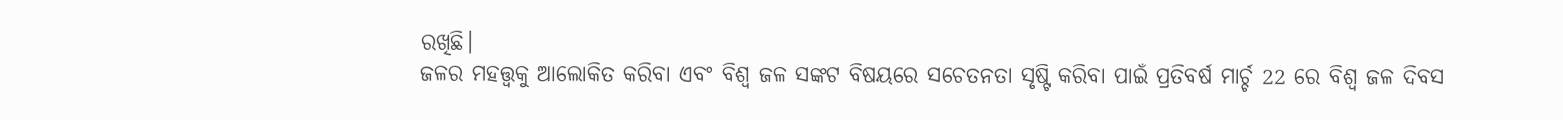ରଖିଛି।
ଜଳର ମହତ୍ତ୍ୱକୁ ଆଲୋକିତ କରିବା ଏବଂ ବିଶ୍ୱ ଜଳ ସଙ୍କଟ ବିଷୟରେ ସଚେତନତା ସୃଷ୍ଟି କରିବା ପାଇଁ ପ୍ରତିବର୍ଷ ମାର୍ଚ୍ଚ 22 ରେ ବିଶ୍ୱ ଜଳ ଦିବସ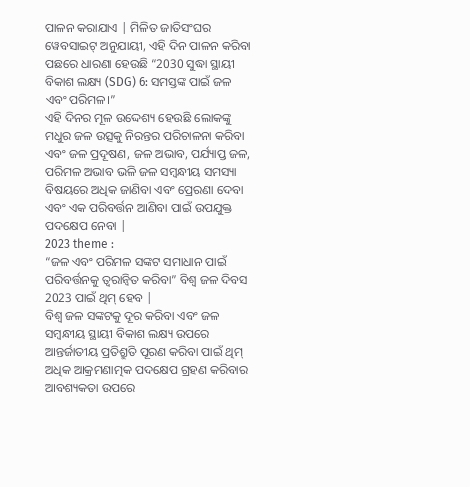ପାଳନ କରାଯାଏ | ମିଳିତ ଜାତିସଂଘର ୱେବସାଇଟ୍ ଅନୁଯାୟୀ, ଏହି ଦିନ ପାଳନ କରିବା ପଛରେ ଧାରଣା ହେଉଛି “2030 ସୁଦ୍ଧା ସ୍ଥାୟୀ ବିକାଶ ଲକ୍ଷ୍ୟ (SDG) 6: ସମସ୍ତଙ୍କ ପାଇଁ ଜଳ ଏବଂ ପରିମଳ।”
ଏହି ଦିନର ମୂଳ ଉଦ୍ଦେଶ୍ୟ ହେଉଛି ଲୋକଙ୍କୁ ମଧୁର ଜଳ ଉତ୍ସକୁ ନିରନ୍ତର ପରିଚାଳନା କରିବା ଏବଂ ଜଳ ପ୍ରଦୂଷଣ, ଜଳ ଅଭାବ, ପର୍ଯ୍ୟାପ୍ତ ଜଳ, ପରିମଳ ଅଭାବ ଭଳି ଜଳ ସମ୍ବନ୍ଧୀୟ ସମସ୍ୟା ବିଷୟରେ ଅଧିକ ଜାଣିବା ଏବଂ ପ୍ରେରଣା ଦେବା ଏବଂ ଏକ ପରିବର୍ତ୍ତନ ଆଣିବା ପାଇଁ ଉପଯୁକ୍ତ ପଦକ୍ଷେପ ନେବା |
2023 theme :
“ଜଳ ଏବଂ ପରିମଳ ସଙ୍କଟ ସମାଧାନ ପାଇଁ ପରିବର୍ତ୍ତନକୁ ତ୍ୱରାନ୍ୱିତ କରିବା” ବିଶ୍ୱ ଜଳ ଦିବସ 2023 ପାଇଁ ଥିମ୍ ହେବ |
ବିଶ୍ୱ ଜଳ ସଙ୍କଟକୁ ଦୂର କରିବା ଏବଂ ଜଳ ସମ୍ବନ୍ଧୀୟ ସ୍ଥାୟୀ ବିକାଶ ଲକ୍ଷ୍ୟ ଉପରେ ଆନ୍ତର୍ଜାତୀୟ ପ୍ରତିଶ୍ରୁତି ପୂରଣ କରିବା ପାଇଁ ଥିମ୍ ଅଧିକ ଆକ୍ରମଣାତ୍ମକ ପଦକ୍ଷେପ ଗ୍ରହଣ କରିବାର ଆବଶ୍ୟକତା ଉପରେ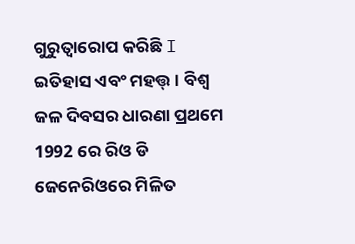ଗୁରୁତ୍ୱାରୋପ କରିଛି I
ଇତିହାସ ଏବଂ ମହତ୍ତ୍। ବିଶ୍ୱ ଜଳ ଦିବସର ଧାରଣା ପ୍ରଥମେ 1992 ରେ ରିଓ ଡି ଜେନେରିଓରେ ମିଳିତ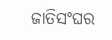ଜାତିସଂଘର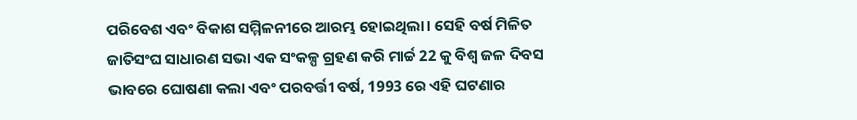ପରିବେଶ ଏବଂ ବିକାଶ ସମ୍ମିଳନୀରେ ଆରମ୍ଭ ହୋଇଥିଲା। ସେହି ବର୍ଷ ମିଳିତ ଜାତିସଂଘ ସାଧାରଣ ସଭା ଏକ ସଂକଳ୍ପ ଗ୍ରହଣ କରି ମାର୍ଚ୍ଚ 22 କୁ ବିଶ୍ୱ ଜଳ ଦିବସ ଭାବରେ ଘୋଷଣା କଲା ଏବଂ ପରବର୍ତ୍ତୀ ବର୍ଷ, 1993 ରେ ଏହି ଘଟଣାର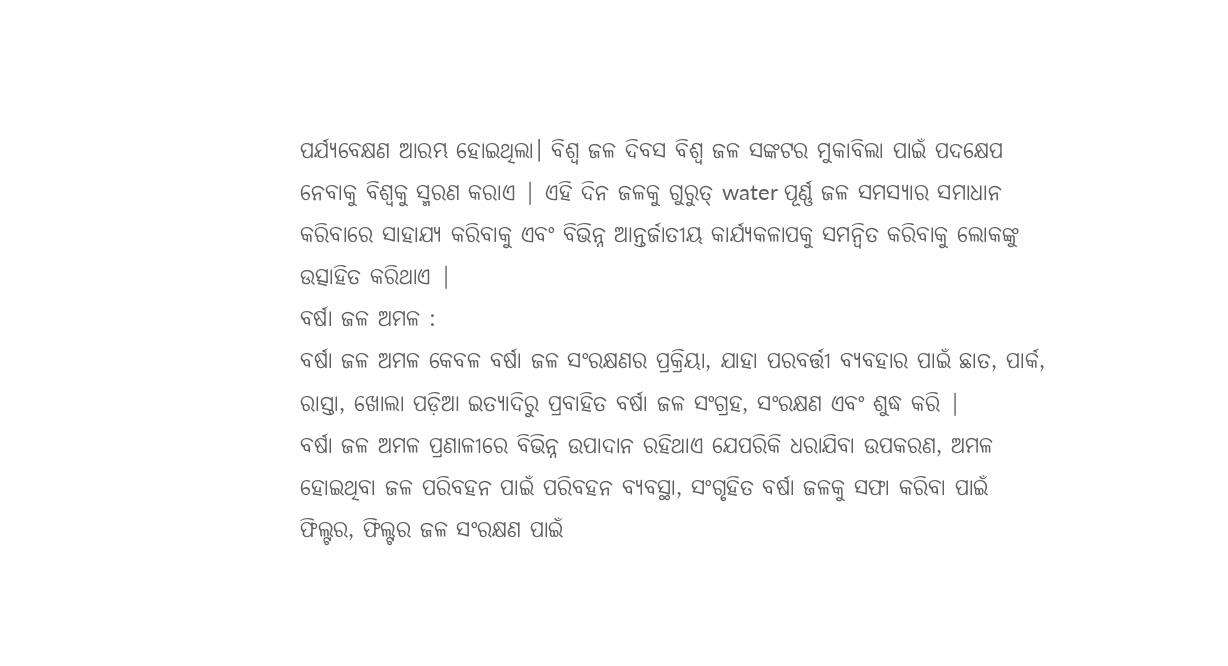ପର୍ଯ୍ୟବେକ୍ଷଣ ଆରମ୍ଭ ହୋଇଥିଲା। ବିଶ୍ୱ ଜଳ ଦିବସ ବିଶ୍ୱ ଜଳ ସଙ୍କଟର ମୁକାବିଲା ପାଇଁ ପଦକ୍ଷେପ ନେବାକୁ ବିଶ୍ୱକୁ ସ୍ମରଣ କରାଏ | ଏହି ଦିନ ଜଳକୁ ଗୁରୁତ୍ water ପୂର୍ଣ୍ଣ ଜଳ ସମସ୍ୟାର ସମାଧାନ କରିବାରେ ସାହାଯ୍ୟ କରିବାକୁ ଏବଂ ବିଭିନ୍ନ ଆନ୍ତର୍ଜାତୀୟ କାର୍ଯ୍ୟକଳାପକୁ ସମନ୍ୱିତ କରିବାକୁ ଲୋକଙ୍କୁ ଉତ୍ସାହିତ କରିଥାଏ |
ବର୍ଷା ଜଳ ଅମଳ :
ବର୍ଷା ଜଳ ଅମଳ କେବଳ ବର୍ଷା ଜଳ ସଂରକ୍ଷଣର ପ୍ରକ୍ରିୟା, ଯାହା ପରବର୍ତ୍ତୀ ବ୍ୟବହାର ପାଇଁ ଛାତ, ପାର୍କ, ରାସ୍ତା, ଖୋଲା ପଡ଼ିଆ ଇତ୍ୟାଦିରୁ ପ୍ରବାହିତ ବର୍ଷା ଜଳ ସଂଗ୍ରହ, ସଂରକ୍ଷଣ ଏବଂ ଶୁଦ୍ଧ କରି |
ବର୍ଷା ଜଳ ଅମଳ ପ୍ରଣାଳୀରେ ବିଭିନ୍ନ ଉପାଦାନ ରହିଥାଏ ଯେପରିକି ଧରାଯିବା ଉପକରଣ, ଅମଳ ହୋଇଥିବା ଜଳ ପରିବହନ ପାଇଁ ପରିବହନ ବ୍ୟବସ୍ଥା, ସଂଗୃହିତ ବର୍ଷା ଜଳକୁ ସଫା କରିବା ପାଇଁ ଫିଲ୍ଟର, ଫିଲ୍ଟର ଜଳ ସଂରକ୍ଷଣ ପାଇଁ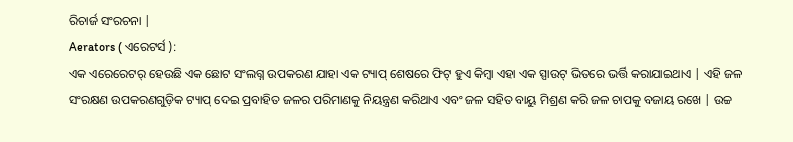ରିଚାର୍ଜ ସଂରଚନା |
Aerators ( ଏରେଟର୍ସ ):
ଏକ ଏରେରେଟର୍ ହେଉଛି ଏକ ଛୋଟ ସଂଲଗ୍ନ ଉପକରଣ ଯାହା ଏକ ଟ୍ୟାପ୍ ଶେଷରେ ଫିଟ୍ ହୁଏ କିମ୍ବା ଏହା ଏକ ସ୍ପାଉଟ୍ ଭିତରେ ଭର୍ତ୍ତି କରାଯାଇଥାଏ | ଏହି ଜଳ ସଂରକ୍ଷଣ ଉପକରଣଗୁଡ଼ିକ ଟ୍ୟାପ୍ ଦେଇ ପ୍ରବାହିତ ଜଳର ପରିମାଣକୁ ନିୟନ୍ତ୍ରଣ କରିଥାଏ ଏବଂ ଜଳ ସହିତ ବାୟୁ ମିଶ୍ରଣ କରି ଜଳ ଚାପକୁ ବଜାୟ ରଖେ | ଉଚ୍ଚ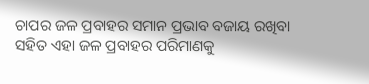ଚାପର ଜଳ ପ୍ରବାହର ସମାନ ପ୍ରଭାବ ବଜାୟ ରଖିବା ସହିତ ଏହା ଜଳ ପ୍ରବାହର ପରିମାଣକୁ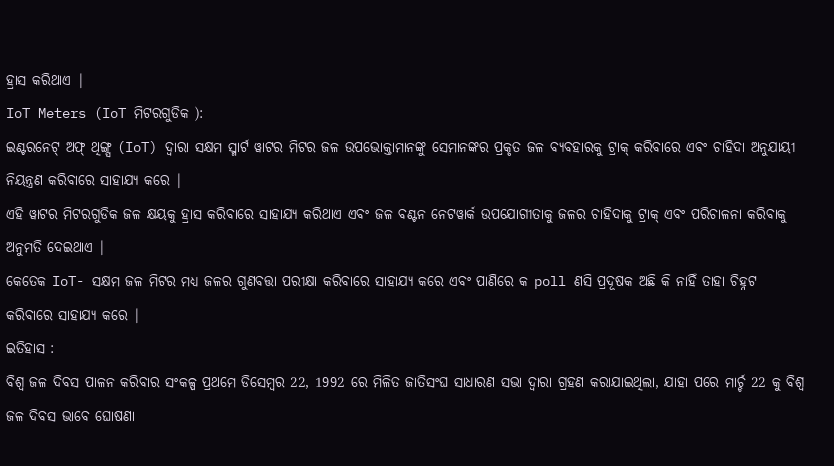ହ୍ରାସ କରିଥାଏ |
IoT Meters (IoT ମିଟରଗୁଡିକ ):
ଇଣ୍ଟରନେଟ୍ ଅଫ୍ ଥିଙ୍ଗ୍ସ (IoT) ଦ୍ୱାରା ସକ୍ଷମ ସ୍ମାର୍ଟ ୱାଟର ମିଟର ଜଳ ଉପଭୋକ୍ତାମାନଙ୍କୁ ସେମାନଙ୍କର ପ୍ରକୃତ ଜଳ ବ୍ୟବହାରକୁ ଟ୍ରାକ୍ କରିବାରେ ଏବଂ ଚାହିଦା ଅନୁଯାୟୀ ନିୟନ୍ତ୍ରଣ କରିବାରେ ସାହାଯ୍ୟ କରେ |
ଏହି ୱାଟର ମିଟରଗୁଡିକ ଜଳ କ୍ଷୟକୁ ହ୍ରାସ କରିବାରେ ସାହାଯ୍ୟ କରିଥାଏ ଏବଂ ଜଳ ବଣ୍ଟନ ନେଟୱାର୍କ ଉପଯୋଗୀତାକୁ ଜଳର ଚାହିଦାକୁ ଟ୍ରାକ୍ ଏବଂ ପରିଚାଳନା କରିବାକୁ ଅନୁମତି ଦେଇଥାଏ |
କେତେକ IoT- ସକ୍ଷମ ଜଳ ମିଟର ମଧ୍ୟ ଜଳର ଗୁଣବତ୍ତା ପରୀକ୍ଷା କରିବାରେ ସାହାଯ୍ୟ କରେ ଏବଂ ପାଣିରେ କ poll ଣସି ପ୍ରଦୂଷକ ଅଛି କି ନାହିଁ ତାହା ଚିହ୍ନଟ କରିବାରେ ସାହାଯ୍ୟ କରେ |
ଇତିହାସ :
ବିଶ୍ୱ ଜଳ ଦିବସ ପାଳନ କରିବାର ସଂକଳ୍ପ ପ୍ରଥମେ ଡିସେମ୍ବର 22, 1992 ରେ ମିଳିତ ଜାତିସଂଘ ସାଧାରଣ ସଭା ଦ୍ୱାରା ଗ୍ରହଣ କରାଯାଇଥିଲା, ଯାହା ପରେ ମାର୍ଚ୍ଚ 22 କୁ ବିଶ୍ୱ ଜଳ ଦିବସ ଭାବେ ଘୋଷଣା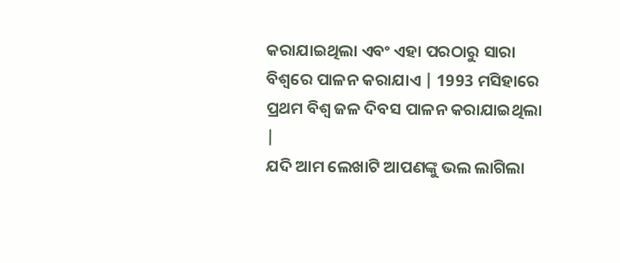କରାଯାଇଥିଲା ଏବଂ ଏହା ପରଠାରୁ ସାରା ବିଶ୍ୱରେ ପାଳନ କରାଯାଏ | 1993 ମସିହାରେ ପ୍ରଥମ ବିଶ୍ୱ ଜଳ ଦିବସ ପାଳନ କରାଯାଇଥିଲା |
ଯଦି ଆମ ଲେଖାଟି ଆପଣଙ୍କୁ ଭଲ ଲାଗିଲା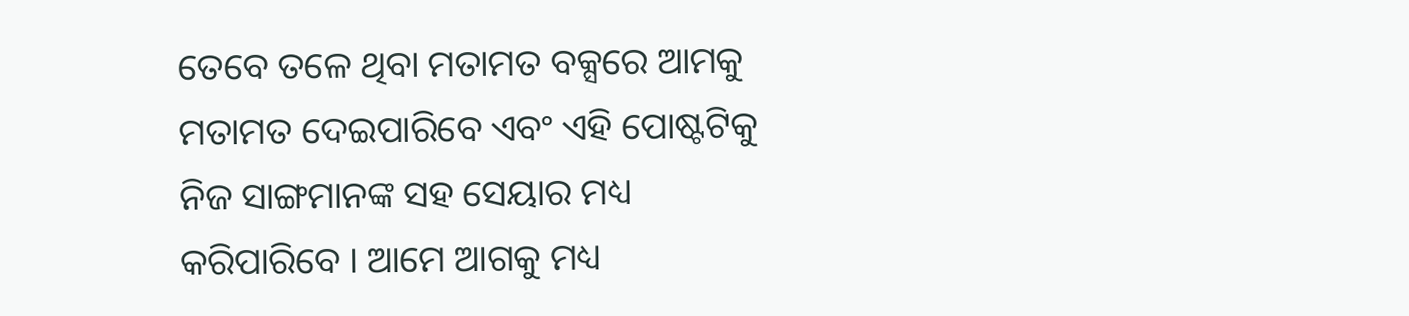ତେବେ ତଳେ ଥିବା ମତାମତ ବକ୍ସରେ ଆମକୁ ମତାମତ ଦେଇପାରିବେ ଏବଂ ଏହି ପୋଷ୍ଟଟିକୁ ନିଜ ସାଙ୍ଗମାନଙ୍କ ସହ ସେୟାର ମଧ୍ୟ କରିପାରିବେ । ଆମେ ଆଗକୁ ମଧ୍ୟ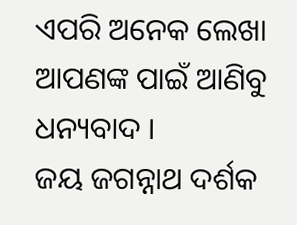ଏପରି ଅନେକ ଲେଖା ଆପଣଙ୍କ ପାଇଁ ଆଣିବୁ ଧନ୍ୟବାଦ ।
ଜୟ ଜଗନ୍ନାଥ ଦର୍ଶକ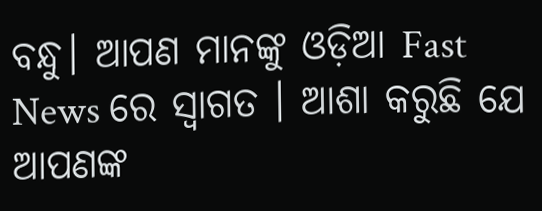ବନ୍ଧୁ। ଆପଣ ମାନଙ୍କୁ ଓଡ଼ିଆ Fast News ରେ ସ୍ବାଗତ । ଆଶା କରୁଛି ଯେ ଆପଣଙ୍କ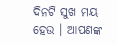ଦିନଟି ସୁଖ ମୟ ହେଉ । ଆପଣଙ୍କ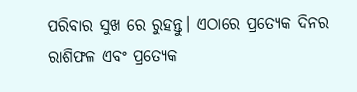ପରିବାର ସୁଖ ରେ ରୁହନ୍ତୁ। ଏଠାରେ ପ୍ରତ୍ୟେକ ଦିନର ରାଶିଫଳ ଏବଂ ପ୍ରତ୍ୟେକ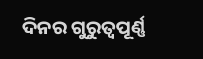ଦିନର ଗୁରୁତ୍ୱପୂର୍ଣ୍ଣ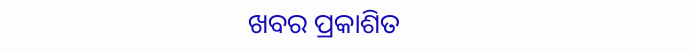ଖବର ପ୍ରକାଶିତ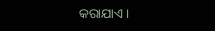କରାଯାଏ ।